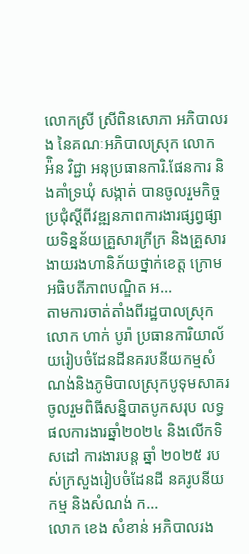លោកស្រី ស្រីពិនសោភា អភិបាលរង នៃគណៈអភិបាលស្រុក លោក អ៉ិន វិជ្ជា អនុប្រធានការិ.ផែនការ និងគាំទ្រឃុំ សង្កាត់ បានចូលរួមកិច្ចប្រជុំស្ដីពីវឌ្ឍនភាពការងារផ្សព្វផ្សាយទិន្នន័យគ្រួសារក្រីក្រ និងគ្រួសារងាយរងហានិភ័យថ្នាក់ខេត្ត ក្រោមអធិបតីភាពបណ្ឌិត អ...
តាមការចាត់តាំងពីរដ្ឋបាលស្រុក លោក ហាក់ បូរ៉ា ប្រធានការិយាល័យរៀបចំដែនដីនគរបនីយកម្មសំណង់និងភូមិបាលស្រុកបូទុមសាគរ ចូលរួមពិធីសន្និបាតបូកសរុប លទ្ធផលការងារឆ្នាំ២០២៤ និងលើកទិសដៅ ការងារបន្ត ឆ្នាំ ២០២៥ របស់ក្រសួងរៀបចំដែនដី នគរូបនីយកម្ម និងសំណង់ ក...
លោក ខេង សំខាន់ អភិបាលរង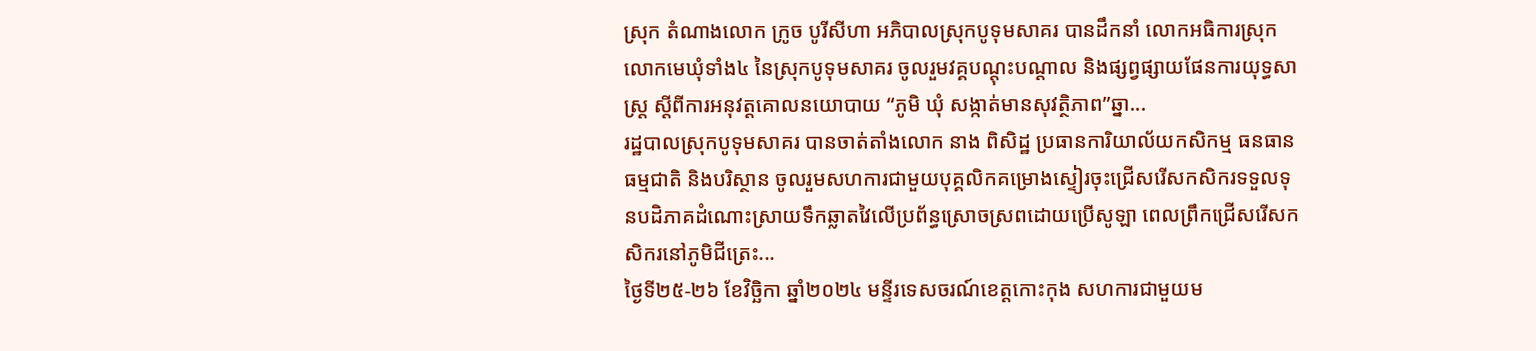ស្រុក តំណាងលោក ក្រូច បូរីសីហា អភិបាលស្រុកបូទុមសាគរ បានដឹកនាំ លោកអធិការស្រុក លោកមេឃុំទាំង៤ នៃស្រុកបូទុមសាគរ ចូលរួមវគ្គបណ្តុះបណ្តាល និងផ្សព្វផ្សាយផែនការយុទ្ធសាស្ត្រ ស្តីពីការអនុវត្តគោលនយោបាយ “ភូមិ ឃុំ សង្កាត់មានសុវត្ថិភាព”ឆ្នា...
រដ្ឋបាលស្រុកបូទុមសាគរ បានចាត់តាំងលោក នាង ពិសិដ្ឋ ប្រធានការិយាល័យកសិកម្ម ធនធានធម្មជាតិ និងបរិស្ថាន ចូលរួមសហការជាមួយបុគ្គលិកគម្រោងស្ទៀរចុះជ្រើសរើសកសិករទទួលទុនបដិភាគដំណោះស្រាយទឹកឆ្លាតវៃលើប្រព័ន្ធស្រោចស្រពដោយប្រើសូឡា ពេលព្រឹកជ្រើសរើសកសិករនៅភូមិជីត្រេះ...
ថ្ងៃទី២៥-២៦ ខែវិច្ឆិកា ឆ្នាំ២០២៤ មន្ទីរទេសចរណ៍ខេត្តកោះកុង សហការជាមួយម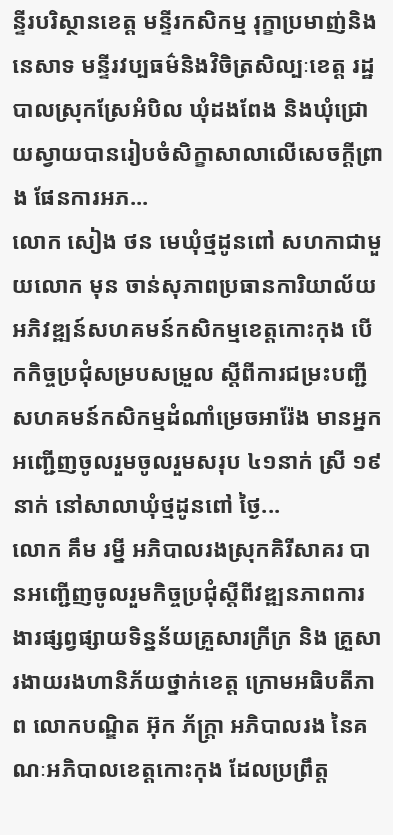ន្ទីរបរិស្ថានខេត្ត មន្ទីរកសិកម្ម រុក្ខាប្រមាញ់និងនេសាទ មន្ទីរវប្បធម៌និងវិចិត្រសិល្បៈខេត្ត រដ្ឋបាលស្រុកស្រែអំបិល ឃុំដងពែង និងឃុំជ្រោយស្វាយបានរៀបចំសិក្ខាសាលាលើសេចក្ដីព្រាង ផែនការអភ...
លោក សៀង ថន មេឃុំថ្មដូនពៅ សហកាជាមួយលោក មុន ចាន់សុភាពប្រធានការិយាល័យ អភិវឌ្ឍន៍សហគមន៍កសិកម្មខេត្តកោះកុង បើកកិច្ចប្រជុំសម្របសម្រួល ស្ដីពីការជម្រះបញ្ជីសហគមន៍កសិកម្មដំណាំម្រេចអារ៉ែង មានអ្នកអញ្ជើញចូលរួមចូលរួមសរុប ៤១នាក់ ស្រី ១៩នាក់ នៅសាលាឃុំថ្មដូនពៅ ថ្ងៃ...
លោក គឹម រម្នី អភិបាលរងស្រុកគិរីសាគរ បានអញ្ជើញចូលរួមកិច្ចប្រជុំស្តីពីវឌ្ឍនភាពការងារផ្សព្វផ្សាយទិន្នន័យគ្រួសារក្រីក្រ និង គ្រួសារងាយរងហានិភ័យថ្នាក់ខេត្ត ក្រោមអធិបតីភាព លោកបណ្ឌិត អ៊ុក ភ័ក្រ្ដា អភិបាលរង នៃគណៈអភិបាលខេត្តកោះកុង ដែលប្រព្រឹត្ត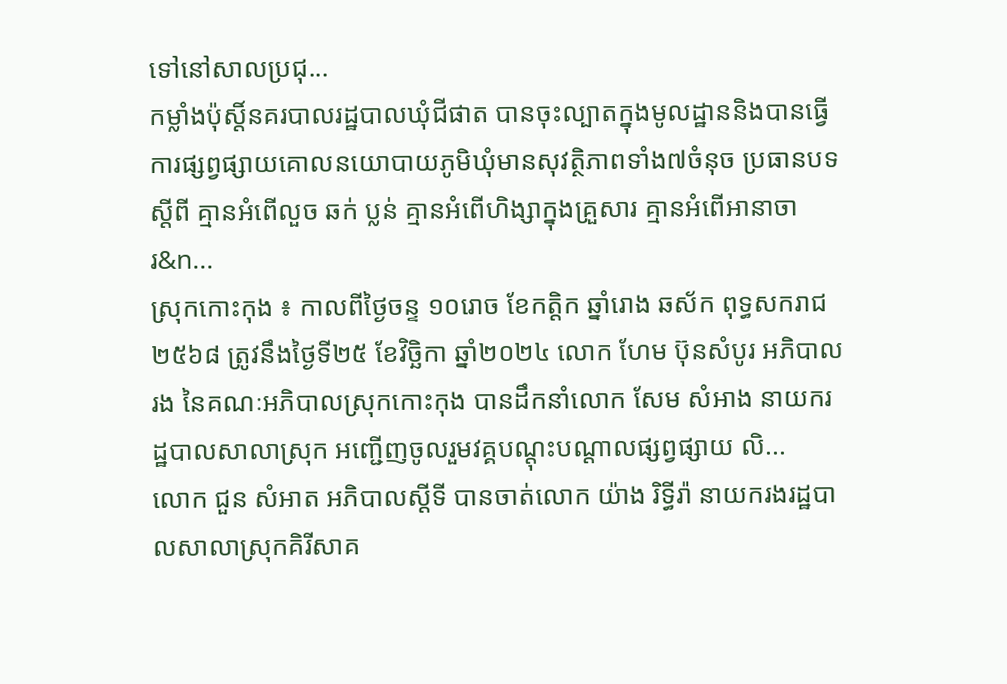ទៅនៅសាលប្រជុ...
កម្លាំងប៉ុស្តិ៍នគរបាលរដ្ឋបាលឃុំជីផាត បានចុះល្បាតក្នុងមូលដ្ឋាននិងបានធ្វើការផ្សព្វផ្សាយគោលនយោបាយភូមិឃុំមានសុវត្ថិភាពទាំង៧ចំនុច ប្រធានបទស្តីពី គ្មានអំពេីលួច ឆក់ ប្លន់ គ្មានអំពេីហិង្សាក្នុងគ្រួសារ គ្មានអំពេីអានាចារ&n...
ស្រុកកោះកុង ៖ កាលពីថ្ងៃចន្ទ ១០រោច ខែកត្តិក ឆ្នាំរោង ឆស័ក ពុទ្ធសករាជ ២៥៦៨ ត្រូវនឹងថ្ងៃទី២៥ ខែវិច្ឆិកា ឆ្នាំ២០២៤ លោក ហែម ប៊ុនសំបូរ អភិបាលរង នៃគណៈអភិបាលស្រុកកោះកុង បានដឹកនាំលោក សែម សំអាង នាយករដ្ឋបាលសាលាស្រុក អញ្ជើញចូលរួមវគ្គបណ្តុះបណ្តាលផ្សព្វផ្សាយ លិ...
លោក ជួន សំអាត អភិបាលស្ដីទី បានចាត់លោក យ៉ាង រិទ្ធីរ៉ា នាយករងរដ្ឋបាលសាលាស្រុកគិរីសាគ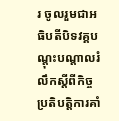រ ចូលរួមជាអធិបតីបិទវគ្គបណ្តុះបណ្តាលរំលឹកស្ដីពីកិច្ចប្រតិបត្តិការគាំ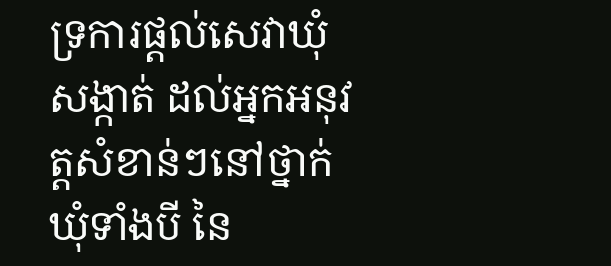ទ្រការផ្ដល់សេវាឃុំសង្កាត់ ដល់អ្នកអនុវត្តសំខាន់ៗនៅថ្នាក់ឃុំទាំងបី នៃ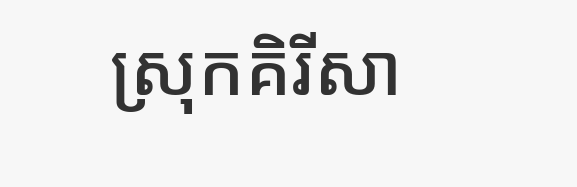ស្រុកគិរីសា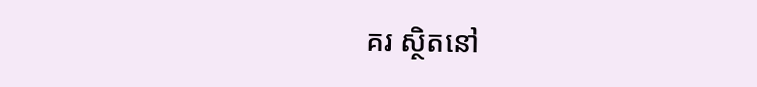គរ ស្ថិតនៅ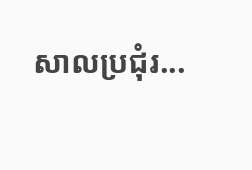សាលប្រជុំរ...